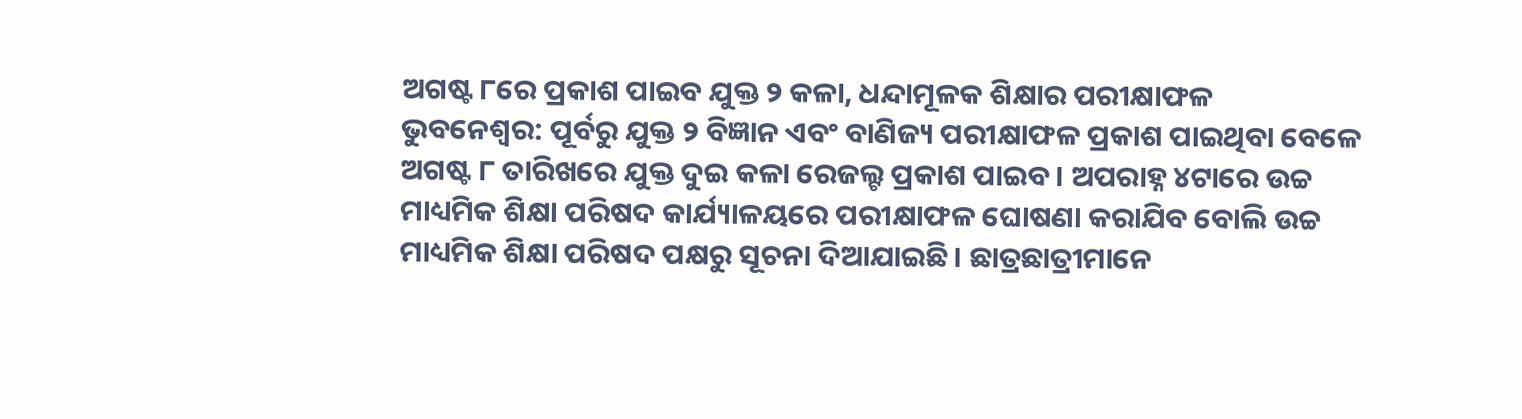ଅଗଷ୍ଟ ୮ରେ ପ୍ରକାଶ ପାଇବ ଯୁକ୍ତ ୨ କଳା, ଧନ୍ଦାମୂଳକ ଶିକ୍ଷାର ପରୀକ୍ଷାଫଳ
ଭୁବନେଶ୍ୱର: ପୂର୍ବରୁ ଯୁକ୍ତ ୨ ବିଜ୍ଞାନ ଏବଂ ବାଣିଜ୍ୟ ପରୀକ୍ଷାଫଳ ପ୍ରକାଶ ପାଇଥିବା ବେଳେ ଅଗଷ୍ଟ ୮ ତାରିଖରେ ଯୁକ୍ତ ଦୁଇ କଳା ରେଜଲ୍ଟ ପ୍ରକାଶ ପାଇବ । ଅପରାହ୍ନ ୪ଟାରେ ଉଚ୍ଚ ମାଧ୍ୟମିକ ଶିକ୍ଷା ପରିଷଦ କାର୍ଯ୍ୟାଳୟରେ ପରୀକ୍ଷାଫଳ ଘୋଷଣା କରାଯିବ ବୋଲି ଉଚ୍ଚ ମାଧ୍ୟମିକ ଶିକ୍ଷା ପରିଷଦ ପକ୍ଷରୁ ସୂଚନା ଦିଆଯାଇଛି। ଛାତ୍ରଛାତ୍ରୀମାନେ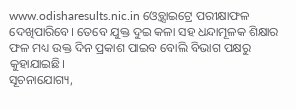www.odisharesults.nic.in ଓ୍ବେବ୍ସାଇଟ୍ରେ ପରୀକ୍ଷାଫଳ ଦେଖିପାରିବେ। ତେବେ ଯୁକ୍ତ ଦୁଇ କଳା ସହ ଧନ୍ଦାମୂଳକ ଶିକ୍ଷାର ଫଳ ମଧ୍ୟ ଉକ୍ତ ଦିନ ପ୍ରକାଶ ପାଇବ ବୋଲି ବିଭାଗ ପକ୍ଷରୁ କୁହାଯାଇଛି।
ସୂଚନାଯୋଗ୍ୟ,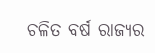ଚଳିତ ବର୍ଷ ରାଜ୍ୟର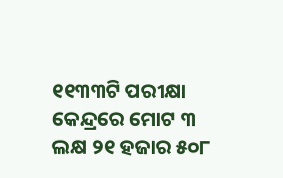୧୧୩୩ଟି ପରୀକ୍ଷା କେନ୍ଦ୍ରରେ ମୋଟ ୩ ଲକ୍ଷ ୨୧ ହଜାର ୫୦୮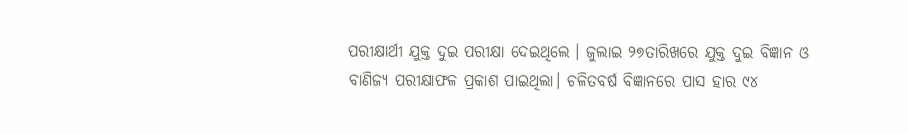ପରୀକ୍ଷାର୍ଥୀ ଯୁକ୍ତ ଦୁଇ ପରୀକ୍ଷା ଦେଇଥିଲେ । ଜୁଲାଇ ୨୭ତାରିଖରେ ଯୁକ୍ତ ଦୁଇ ବିଜ୍ଞାନ ଓ ବାଣିଜ୍ୟ ପରୀକ୍ଷାଫଳ ପ୍ରକାଶ ପାଇଥିଲା। ଚଳିତବର୍ଷ ବିଜ୍ଞାନରେ ପାସ ହାର ୯୪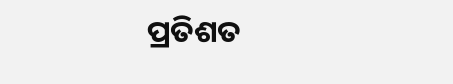ପ୍ରତିଶତ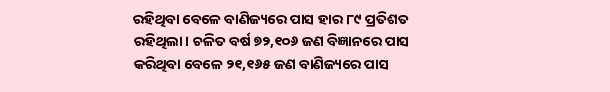ରହିଥିବା ବେଳେ ବାଣିଜ୍ୟରେ ପାସ ହାର ୮୯ ପ୍ରତିଶତ ରହିଥିଲା। ଚଳିତ ବର୍ଷ ୭୨,୧୦୬ ଜଣ ବିଜ୍ଞାନରେ ପାସ କରିଥିବା ବେଳେ ୨୧,୧୬୫ ଜଣ ବାଣିଜ୍ୟରେ ପାସ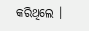କରିଥିଲେ ।